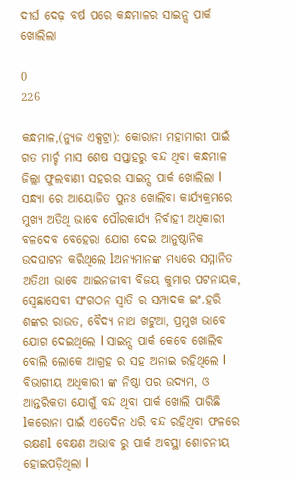ଦୀର୍ଘ ଦେଢ଼ ବର୍ଷ ପରେ କନ୍ଧମାଳର ସାଇନ୍ସ ପାର୍କ ଖୋଲିଲା

0
226

କନ୍ଧମାଳ,(ନ୍ୟୁଜ ଏକ୍ସଟ୍ରା): କୋରାନା ମହାମାରୀ ପାଇଁ ଗତ ମାର୍ଚ୍ଚ ମାସ ଶେଷ ସପ୍ତାହରୁ ବନ୍ଦ ଥିବା କନ୍ଧମାଳ ଜିଲ୍ଲା ଫୁଲବାଣୀ ସହରର ସାଇନ୍ସ ପାର୍କ ଖୋଲିଲା l ସନ୍ଧ୍ୟା ରେ ଆୟୋଜିତ ପୁନଃ ଖୋଲିବା କାର୍ଯ୍ୟକ୍ରମରେ ମୁଖ୍ୟ ଅତିଥି ଭାବେ ପୌରକାର୍ଯ୍ୟ ନିର୍ବାହୀ ଅଧିକାରୀ ବଳଦେବ ବେହେରା ଯୋଗ ଦେଇ ଆନୁଷ୍ଠାନିକ ଉଦଘାଟନ କରିଥିଲେ lଅନ୍ୟମାନଙ୍କ ମଧ୍ୟରେ ସମ୍ମାନିତ ଅତିଥୀ ଭାବେ ଆଇନଜୀବୀ ବିଜୟ କୁମାର ପଟନାୟକ, ସ୍ଵେଛାସେବୀ ସଂଗଠନ ସ୍ଵାତି ର ସମ୍ପାଦକ ଇଂ.ହରି ଶଙ୍କର ରାଉତ, ବୈଦ୍ୟ ନାଥ ଖଟୁଆ, ପ୍ରମୁଖ ଭାବେ ଯୋଗ ଦେଇଥିଲେ l ସାଇନ୍ସ ପାର୍କ କେବେ ଖୋଲିବ ବୋଲି ଲୋକେ ଆଗ୍ରହ ର ସହ ଅନାଇ ରହିଥିଲେ l ବିଭାଗୀୟ ଅଧିକାରୀ ଙ୍କ ନିଷ୍ଠା ପର ଉଦ୍ୟମ, ଓ ଆନ୍ତରିକତା ଯୋଗୁଁ ବନ୍ଦ ଥିବା ପାର୍କ ଖୋଲି ପାରିଛି lକରୋନା ପାଇଁ ଏତେଦିନ ଧରି ବନ୍ଦ ରହିଥିବା ଫଳରେ ରକ୍ଷଣl ବେକ୍ଷଣ ଅଭାବ ରୁ ପାର୍କ ଅବସ୍ଥା ଶୋଚନୀୟ ହୋଇପଡ଼ିଥିଲା l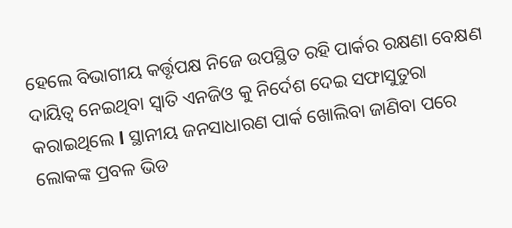ହେଲେ ବିଭାଗୀୟ କର୍ତ୍ତୃପକ୍ଷ ନିଜେ ଉପସ୍ଥିତ ରହି ପାର୍କର ରକ୍ଷଣା ବେକ୍ଷଣ ଦାୟିତ୍ୱ ନେଇଥିବା ସ୍ଵାତି ଏନଜିଓ କୁ ନିର୍ଦେଶ ଦେଇ ସଫାସୁତୁରା କରାଇଥିଲେ l ସ୍ଥାନୀୟ ଜନସାଧାରଣ ପାର୍କ ଖୋଲିବା ଜାଣିବା ପରେ ଲୋକଙ୍କ ପ୍ରବଳ ଭିଡ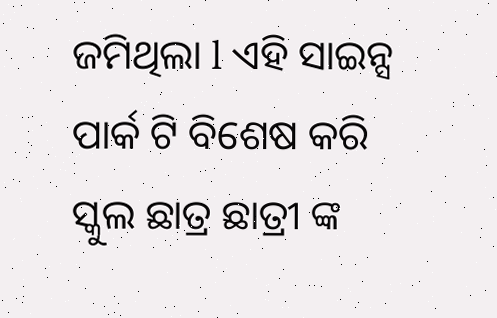ଜମିଥିଲା l ଏହି ସାଇନ୍ସ ପାର୍କ ଟି ବିଶେଷ କରି ସ୍କୁଲ ଛାତ୍ର ଛାତ୍ରୀ ଙ୍କ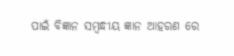ପାଇଁ ବିଜ୍ଞାନ ସମ୍ବନ୍ଧୀୟ ଜ୍ଞାନ ଆହରଣ ରେ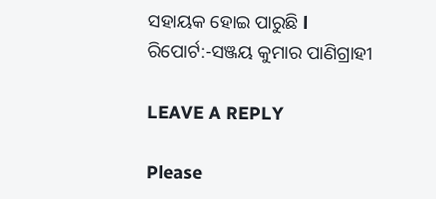ସହାୟକ ହୋଇ ପାରୁଛି l
ରିପୋର୍ଟ:-ସଞ୍ଜୟ କୁମାର ପାଣିଗ୍ରାହୀ

LEAVE A REPLY

Please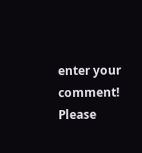enter your comment!
Please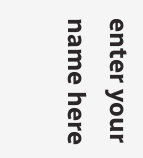enter your name here